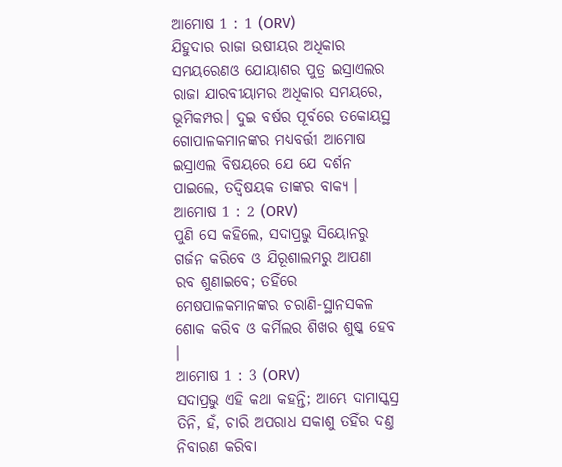ଆମୋଷ 1 : 1 (ORV)
ଯିହୁଦାର ରାଜା ଉଷୀୟର ଅଧିକାର ସମୟରେଣଓ ଯୋୟାଶର ପୁତ୍ର ଇସ୍ରାଏଲର ରାଜା ଯାରବୀୟାମର ଅଧିକାର ସମୟରେ, ଭୂମିକମ୍ପର। ଦୁଇ ବର୍ଷର ପୂର୍ବରେ ତକୋୟସ୍ଥ ଗୋପାଳକମାନଙ୍କର ମଧ୍ୟବର୍ତ୍ତୀ ଆମୋଷ ଇସ୍ରାଏଲ ବିଷୟରେ ଯେ ଯେ ଦର୍ଶନ ପାଇଲେ, ତଦ୍ବିଷୟକ ତାଙ୍କର ବାକ୍ୟ ।
ଆମୋଷ 1 : 2 (ORV)
ପୁଣି ସେ କହିଲେ, ସଦାପ୍ରଭୁ ସିୟୋନରୁ ଗର୍ଜନ କରିବେ ଓ ଯିରୂଶାଲମରୁ ଆପଣା ରବ ଶୁଣାଇବେ; ତହିଁରେ ମେଷପାଳକମାନଙ୍କର ଚରାଣି-ସ୍ଥାନସକଳ ଶୋକ କରିବ ଓ କର୍ମିଲର ଶିଖର ଶୁଷ୍କ ହେବ ।
ଆମୋଷ 1 : 3 (ORV)
ସଦାପ୍ରଭୁ ଏହି କଥା କହନ୍ତି; ଆମ୍ଭେ ଦାମାସ୍କସ୍ର ତିନି, ହଁ, ଚାରି ଅପରାଧ ସକାଶୁ ତହିଁର ଦଣ୍ତ ନିବାରଣ କରିବା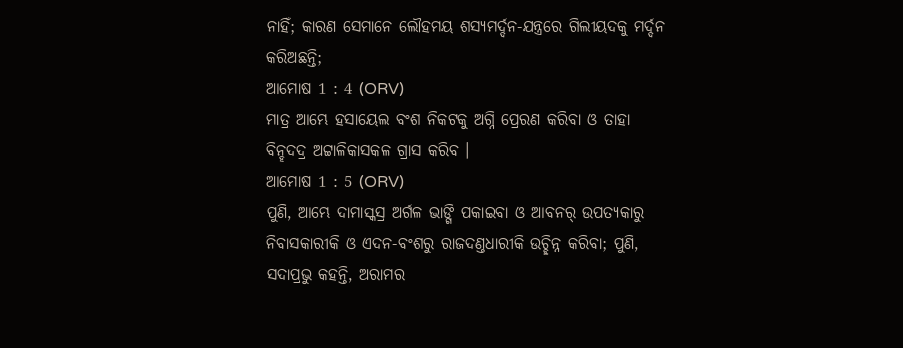ନାହିଁ; କାରଣ ସେମାନେ ଲୌହମୟ ଶସ୍ୟମର୍ଦ୍ଦନ-ଯନ୍ତ୍ରରେ ଗିଲୀୟଦକୁ ମର୍ଦ୍ଦନ କରିଅଛନ୍ତି;
ଆମୋଷ 1 : 4 (ORV)
ମାତ୍ର ଆମ୍ଭେ ହସାୟେଲ ବଂଶ ନିକଟକୁ ଅଗ୍ନି ପ୍ରେରଣ କରିବା ଓ ତାହା ବିନ୍ହଦଦ୍ର ଅଟ୍ଟାଳିକାସକଳ ଗ୍ରାସ କରିବ ।
ଆମୋଷ 1 : 5 (ORV)
ପୁଣି, ଆମ୍ଭେ ଦାମାସ୍କସ୍ର ଅର୍ଗଳ ଭାଙ୍ଗି ପକାଇବା ଓ ଆବନର୍ ଉପତ୍ୟକାରୁ ନିବାସକାରୀକି ଓ ଏଦନ-ବଂଶରୁ ରାଜଦଣ୍ତଧାରୀକି ଉଚ୍ଛିନ୍ନ କରିବା; ପୁଣି, ସଦାପ୍ରଭୁ କହନ୍ତି, ଅରାମର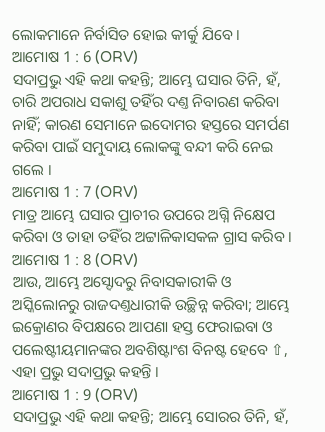ଲୋକମାନେ ନିର୍ବାସିତ ହୋଇ କୀର୍କୁ ଯିବେ ।
ଆମୋଷ 1 : 6 (ORV)
ସଦାପ୍ରଭୁ ଏହି କଥା କହନ୍ତି; ଆମ୍ଭେ ଘସାର ତିନି, ହଁ, ଚାରି ଅପରାଧ ସକାଶୁ ତହିଁର ଦଣ୍ତ ନିବାରଣ କରିବା ନାହିଁ; କାରଣ ସେମାନେ ଇଦୋମର ହସ୍ତରେ ସମର୍ପଣ କରିବା ପାଇଁ ସମୁଦାୟ ଲୋକଙ୍କୁ ବନ୍ଦୀ କରି ନେଇ ଗଲେ ।
ଆମୋଷ 1 : 7 (ORV)
ମାତ୍ର ଆମ୍ଭେ ଘସାର ପ୍ରାଚୀର ଉପରେ ଅଗ୍ନି ନିକ୍ଷେପ କରିବା ଓ ତାହା ତହିଁର ଅଟ୍ଟାଳିକାସକଳ ଗ୍ରାସ କରିବ ।
ଆମୋଷ 1 : 8 (ORV)
ଆଉ, ଆମ୍ଭେ ଅସ୍ଦୋଦରୁ ନିବାସକାରୀକି ଓ ଅସ୍କିଲୋନରୁ ରାଜଦଣ୍ତଧାରୀକି ଉଚ୍ଛିନ୍ନ କରିବା; ଆମ୍ଭେ ଇକ୍ରୋଣର ବିପକ୍ଷରେ ଆପଣା ହସ୍ତ ଫେରାଇବା ଓ ପଲେଷ୍ଟୀୟମାନଙ୍କର ଅବଶିଷ୍ଟାଂଶ ବିନଷ୍ଟ ହେବେ ⇧, ଏହା ପ୍ରଭୁ ସଦାପ୍ରଭୁ କହନ୍ତି ।
ଆମୋଷ 1 : 9 (ORV)
ସଦାପ୍ରଭୁ ଏହି କଥା କହନ୍ତି; ଆମ୍ଭେ ସୋରର ତିନି, ହଁ,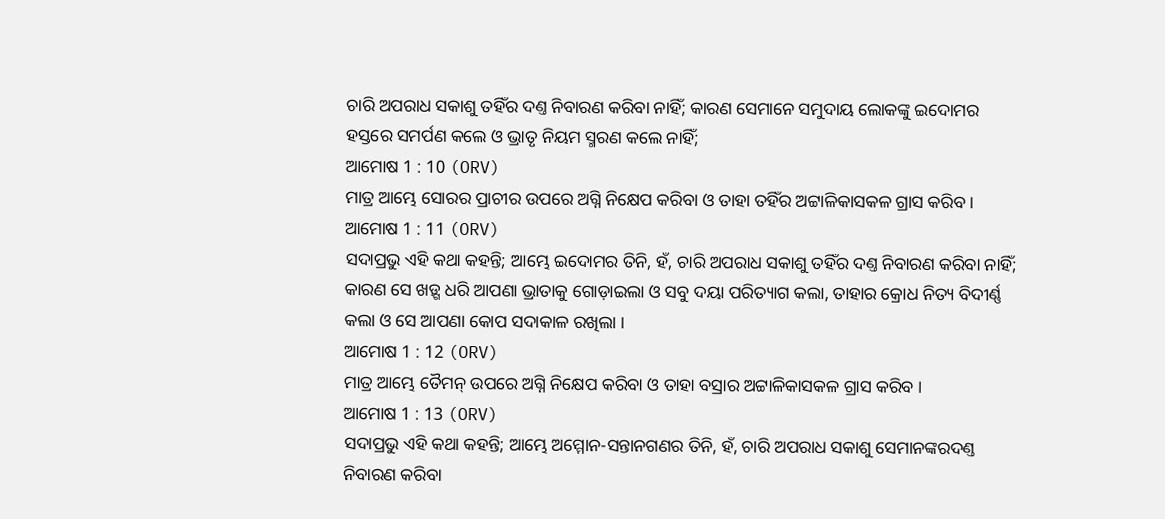ଚାରି ଅପରାଧ ସକାଶୁ ତହିଁର ଦଣ୍ତ ନିବାରଣ କରିବା ନାହିଁ; କାରଣ ସେମାନେ ସମୁଦାୟ ଲୋକଙ୍କୁ ଇଦୋମର ହସ୍ତରେ ସମର୍ପଣ କଲେ ଓ ଭ୍ରାତୃ ନିୟମ ସ୍ମରଣ କଲେ ନାହିଁ;
ଆମୋଷ 1 : 10 (ORV)
ମାତ୍ର ଆମ୍ଭେ ସୋରର ପ୍ରାଚୀର ଉପରେ ଅଗ୍ନି ନିକ୍ଷେପ କରିବା ଓ ତାହା ତହିଁର ଅଟ୍ଟାଳିକାସକଳ ଗ୍ରାସ କରିବ ।
ଆମୋଷ 1 : 11 (ORV)
ସଦାପ୍ରଭୁ ଏହି କଥା କହନ୍ତି; ଆମ୍ଭେ ଇଦୋମର ତିନି, ହଁ, ଚାରି ଅପରାଧ ସକାଶୁ ତହିଁର ଦଣ୍ତ ନିବାରଣ କରିବା ନାହିଁ; କାରଣ ସେ ଖଡ଼୍ଗ ଧରି ଆପଣା ଭ୍ରାତାକୁ ଗୋଡ଼ାଇଲା ଓ ସବୁ ଦୟା ପରିତ୍ୟାଗ କଲା, ତାହାର କ୍ରୋଧ ନିତ୍ୟ ବିଦୀର୍ଣ୍ଣ କଲା ଓ ସେ ଆପଣା କୋପ ସଦାକାଳ ରଖିଲା ।
ଆମୋଷ 1 : 12 (ORV)
ମାତ୍ର ଆମ୍ଭେ ତୈମନ୍ ଉପରେ ଅଗ୍ନି ନିକ୍ଷେପ କରିବା ଓ ତାହା ବସ୍ରାର ଅଟ୍ଟାଳିକାସକଳ ଗ୍ରାସ କରିବ ।
ଆମୋଷ 1 : 13 (ORV)
ସଦାପ୍ରଭୁ ଏହି କଥା କହନ୍ତି; ଆମ୍ଭେ ଅମ୍ମୋନ-ସନ୍ତାନଗଣର ତିନି, ହଁ, ଚାରି ଅପରାଧ ସକାଶୁ ସେମାନଙ୍କରଦଣ୍ତ ନିବାରଣ କରିବା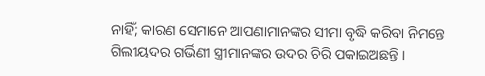ନାହିଁ; କାରଣ ସେମାନେ ଆପଣାମାନଙ୍କର ସୀମା ବୃଦ୍ଧି କରିବା ନିମନ୍ତେ ଗିଲୀୟଦର ଗର୍ଭିଣୀ ସ୍ତ୍ରୀମାନଙ୍କର ଉଦର ଚିରି ପକାଇଅଛନ୍ତି ।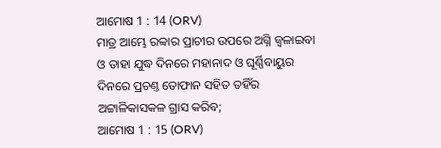ଆମୋଷ 1 : 14 (ORV)
ମାତ୍ର ଆମ୍ଭେ ରବ୍ବାର ପ୍ରାଚୀର ଉପରେ ଅଗ୍ନି ଜ୍ଵଳାଇବା ଓ ତାହା ଯୁଦ୍ଧ ଦିନରେ ମହାନାଦ ଓ ଘୂର୍ଣ୍ଣିବାୟୁର ଦିନରେ ପ୍ରଚଣ୍ତ ତୋଫାନ ସହିତ ତହିଁର ଅଟ୍ଟାଳିକାସକଳ ଗ୍ରାସ କରିବ;
ଆମୋଷ 1 : 15 (ORV)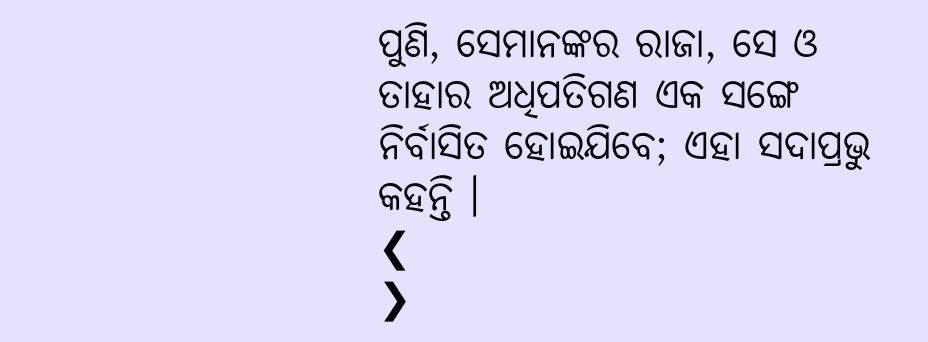ପୁଣି, ସେମାନଙ୍କର ରାଜା, ସେ ଓ ତାହାର ଅଧିପତିଗଣ ଏକ ସଙ୍ଗେ ନିର୍ବାସିତ ହୋଇଯିବେ; ଏହା ସଦାପ୍ରଭୁ କହନ୍ତି ।
❮
❯